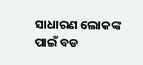ସାଧାରଣ ଲୋକଙ୍କ ପାଇଁ ବଡ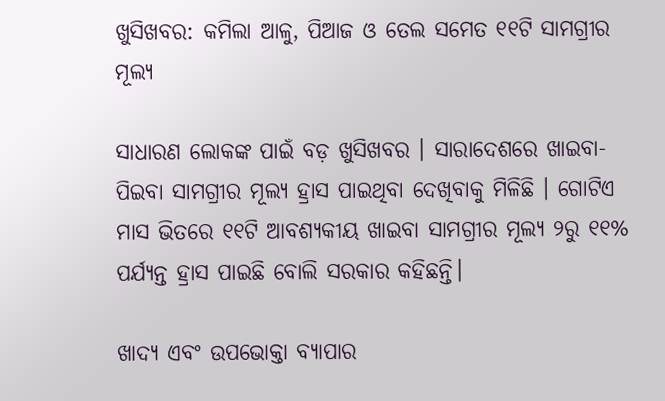ଖୁସିଖବର: କମିଲା ଆଳୁ, ପିଆଜ ଓ ତେଲ ସମେତ ୧୧ଟି ସାମଗ୍ରୀର ମୂଲ୍ୟ

ସାଧାରଣ ଲୋକଙ୍କ ପାଇଁ ବଡ଼ ଖୁସିଖବର । ସାରାଦେଶରେ ଖାଇବା-ପିଇବା ସାମଗ୍ରୀର ମୂଲ୍ୟ ହ୍ରାସ ପାଇଥିବା ଦେଖିବାକୁ ମିଳିଛି । ଗୋଟିଏ ମାସ ଭିତରେ ୧୧ଟି ଆବଶ୍ୟକୀୟ ଖାଇବା ସାମଗ୍ରୀର ମୂଲ୍ୟ ୨ରୁ ୧୧% ପର୍ଯ୍ୟନ୍ତ ହ୍ରାସ ପାଇଛି ବୋଲି ସରକାର କହିଛନ୍ତି।

ଖାଦ୍ୟ ଏବଂ ଉପଭୋକ୍ତା ବ୍ୟାପାର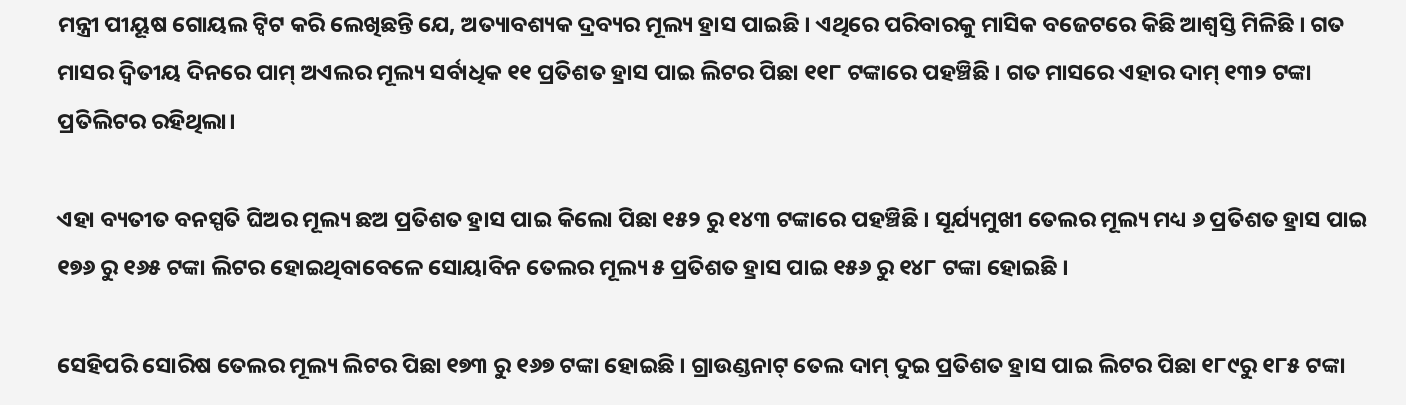ମନ୍ତ୍ରୀ ପୀୟୂଷ ଗୋୟଲ ଟ୍ୱିଟ କରି ଲେଖିଛନ୍ତି ଯେ, ଅତ୍ୟାବଶ୍ୟକ ଦ୍ରବ୍ୟର ମୂଲ୍ୟ ହ୍ରାସ ପାଇଛି । ଏଥିରେ ପରିବାରକୁ ମାସିକ ବଜେଟରେ କିଛି ଆଶ୍ୱସ୍ତି ମିଳିଛି । ଗତ ମାସର ଦ୍ୱିତୀୟ ଦିନରେ ପାମ୍ ଅଏଲର ମୂଲ୍ୟ ସର୍ବାଧିକ ୧୧ ପ୍ରତିଶତ ହ୍ରାସ ପାଇ ଲିଟର ପିଛା ୧୧୮ ଟଙ୍କାରେ ପହଞ୍ଚିଛି । ଗତ ମାସରେ ଏହାର ଦାମ୍‌ ୧୩୨ ଟଙ୍କା ପ୍ରତିଲିଟର ରହିଥିଲା।

ଏହା ବ୍ୟତୀତ ବନସ୍ପତି ଘିଅର ମୂଲ୍ୟ ଛଅ ପ୍ରତିଶତ ହ୍ରାସ ପାଇ କିଲୋ ପିଛା ୧୫୨ ରୁ ୧୪୩ ଟଙ୍କାରେ ପହଞ୍ଚିଛି । ସୂର୍ଯ୍ୟମୁଖୀ ତେଲର ମୂଲ୍ୟ ମଧ୍ୟ ୬ ପ୍ରତିଶତ ହ୍ରାସ ପାଇ ୧୭୬ ରୁ ୧୬୫ ଟଙ୍କା ଲିଟର ହୋଇଥିବାବେଳେ ସୋୟାବିନ ତେଲର ମୂଲ୍ୟ ୫ ପ୍ରତିଶତ ହ୍ରାସ ପାଇ ୧୫୬ ରୁ ୧୪୮ ଟଙ୍କା ହୋଇଛି ।

ସେହିପରି ସୋରିଷ ତେଲର ମୂଲ୍ୟ ଲିଟର ପିଛା ୧୭୩ ରୁ ୧୬୭ ଟଙ୍କା ହୋଇଛି । ଗ୍ରାଉଣ୍ଡନାଟ୍ ତେଲ ଦାମ୍‌ ଦୁଇ ପ୍ରତିଶତ ହ୍ରାସ ପାଇ ଲିଟର ପିଛା ୧୮୯ରୁ ୧୮୫ ଟଙ୍କା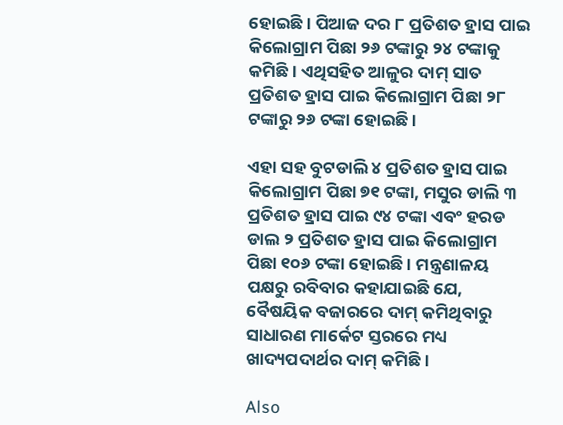ହୋଇଛି । ପିଆଜ ଦର ୮ ପ୍ରତିଶତ ହ୍ରାସ ପାଇ କିଲୋଗ୍ରାମ ପିଛା ୨୬ ଟଙ୍କାରୁ ୨୪ ଟଙ୍କାକୁ କମିଛି । ଏଥିସହିତ ଆଳୁର ଦାମ୍‌ ସାତ ପ୍ରତିଶତ ହ୍ରାସ ପାଇ କିଲୋଗ୍ରାମ ପିଛା ୨୮ ଟଙ୍କାରୁ ୨୬ ଟଙ୍କା ହୋଇଛି ।

ଏହା ସହ ବୁଟଡାଲି ୪ ପ୍ରତିଶତ ହ୍ରାସ ପାଇ କିଲୋଗ୍ରାମ ପିଛା ୭୧ ଟଙ୍କା, ମସୁର ଡାଲି ୩ ପ୍ରତିଶତ ହ୍ରାସ ପାଇ ୯୪ ଟଙ୍କା ଏବଂ ହରଡ ଡାଲ ୨ ପ୍ରତିଶତ ହ୍ରାସ ପାଇ କିଲୋଗ୍ରାମ ପିଛା ୧୦୬ ଟଙ୍କା ହୋଇଛି । ମନ୍ତ୍ରଣାଳୟ ପକ୍ଷରୁ ରବିବାର କହାଯାଇଛି ଯେ, ବୈଷୟିକ ବଜାରରେ ଦାମ୍‌ କମିଥିବାରୁ ସାଧାରଣ ମାର୍କେଟ ସ୍ତରରେ ମଧ୍ୟ ଖାଦ୍ୟପଦାର୍ଥର ଦାମ୍‌ କମିଛି।

Also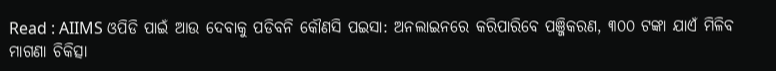Read : AIIMS ଓପିଡି ପାଇଁ ଆଉ ଦେବାକୁ ପଡିବନି କୌଣସି ପଇସା: ଅନଲାଇନରେ କରିପାରିବେ ପଞ୍ଜିକରଣ, ୩୦୦ ଟଙ୍କା ଯାଏଁ ମିଳିବ ମାଗଣା ଚିକିତ୍ସା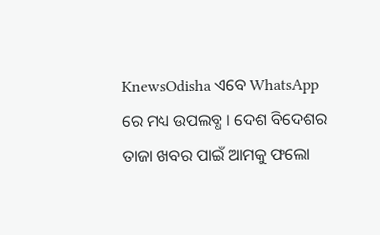KnewsOdisha ଏବେ WhatsApp ରେ ମଧ୍ୟ ଉପଲବ୍ଧ । ଦେଶ ବିଦେଶର ତାଜା ଖବର ପାଇଁ ଆମକୁ ଫଲୋ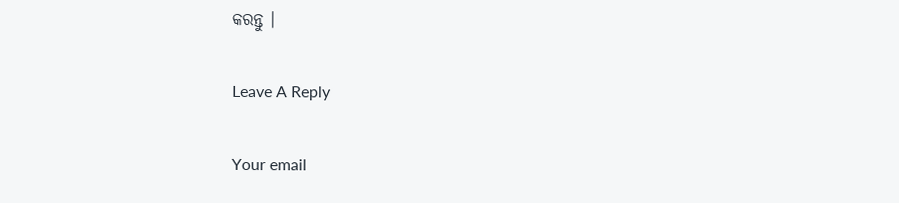କରନ୍ତୁ ।

Leave A Reply

Your email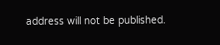address will not be published.